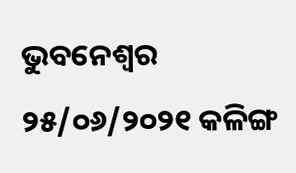ଭୁବନେଶ୍ବର ୨୫/୦୬/୨୦୨୧ କଳିଙ୍ଗ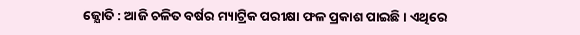ଜ୍ଯୋତି : ଆଜି ଚଳିତ ବର୍ଷର ମ୍ୟାଟ୍ରିକ ପରୀକ୍ଷା ଫଳ ପ୍ରକାଶ ପାଇଛି। ଏଥିରେ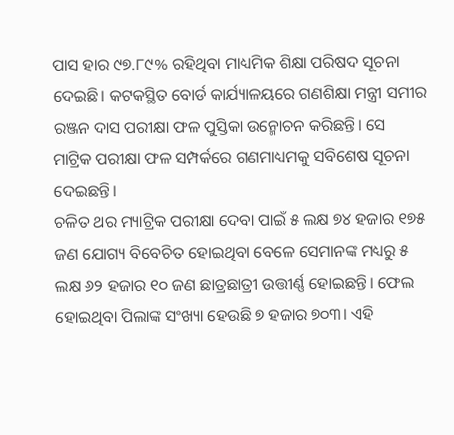ପାସ ହାର ୯୭.୮୯% ରହିଥିବା ମାଧ୍ୟମିକ ଶିକ୍ଷା ପରିଷଦ ସୂଚନା ଦେଇଛି। କଟକସ୍ଥିତ ବୋର୍ଡ କାର୍ଯ୍ୟାଳୟରେ ଗଣଶିକ୍ଷା ମନ୍ତ୍ରୀ ସମୀର ରଞ୍ଜନ ଦାସ ପରୀକ୍ଷା ଫଳ ପୁସ୍ତିକା ଉନ୍ମୋଚନ କରିଛନ୍ତି। ସେ ମାଟ୍ରିକ ପରୀକ୍ଷା ଫଳ ସମ୍ପର୍କରେ ଗଣମାଧ୍ୟମକୁ ସବିଶେଷ ସୂଚନା ଦେଇଛନ୍ତି।
ଚଳିତ ଥର ମ୍ୟାଟ୍ରିକ ପରୀକ୍ଷା ଦେବା ପାଇଁ ୫ ଲକ୍ଷ ୭୪ ହଜାର ୧୭୫ ଜଣ ଯୋଗ୍ୟ ବିବେଚିତ ହୋଇଥିବା ବେଳେ ସେମାନଙ୍କ ମଧ୍ୟରୁ ୫ ଲକ୍ଷ ୬୨ ହଜାର ୧୦ ଜଣ ଛାତ୍ରଛାତ୍ରୀ ଉତ୍ତୀର୍ଣ୍ଣ ହୋଇଛନ୍ତି। ଫେଲ ହୋଇଥିବା ପିଲାଙ୍କ ସଂଖ୍ୟା ହେଉଛି ୭ ହଜାର ୭୦୩। ଏହି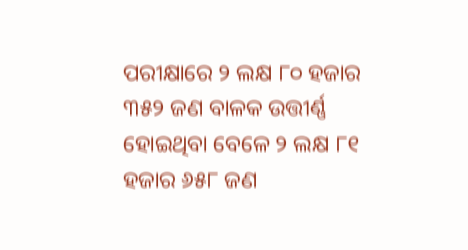ପରୀକ୍ଷାରେ ୨ ଲକ୍ଷ ୮୦ ହଜାର ୩୫୨ ଜଣ ବାଳକ ଉତ୍ତୀର୍ଣ୍ଣ ହୋଇଥିବା ବେଳେ ୨ ଲକ୍ଷ ୮୧ ହଜାର ୬୫୮ ଜଣ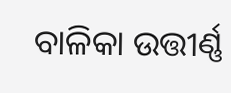ବାଳିକା ଉତ୍ତୀର୍ଣ୍ଣ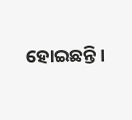ହୋଇଛନ୍ତି।